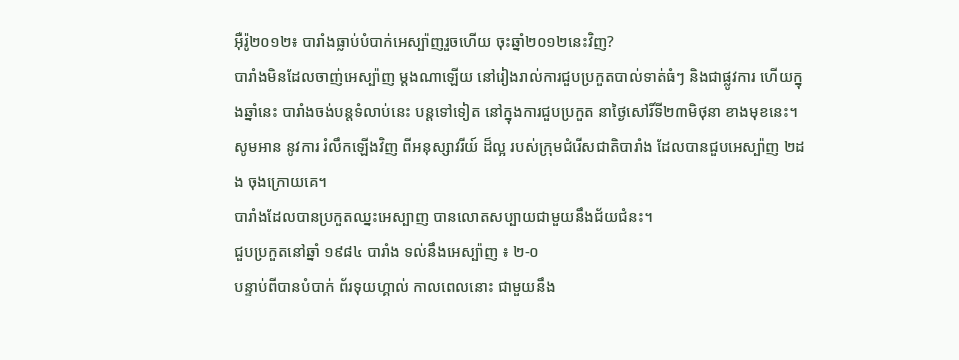អ៊ឺរ៉ូ២០១២៖ បារាំងធ្លាប់បំបាក់អេស្ប៉ាញរួចហើយ ចុះឆ្នាំ២០១២នេះវិញ?
បារាំងមិនដែលចាញ់អេស្ប៉ាញ ម្ដងណាឡើយ នៅរៀងរាល់ការជួបប្រកួតបាល់ទាត់ធំៗ និងជាផ្លូវការ ហើយក្នុងឆ្នាំនេះ បារាំងចង់បន្តទំលាប់នេះ បន្ដទៅទៀត នៅក្នុងការជួបប្រកួត នាថ្ងៃសៅរិ៍ទី២៣មិថុនា ខាងមុខនេះ។ សូមអាន នូវការ រំលឹកឡើងវិញ ពីអនុស្សាវរីយ៍ ដ៏ល្អ របស់ក្រុមជំរើសជាតិបារាំង ដែលបានជួបអេស្ប៉ាញ ២ដង ចុងក្រោយគេ។
បារាំងដែលបានប្រកួតឈ្នះអេស្បាញ បានលោតសប្បាយជាមួយនឹងជ័យជំនះ។
ជួបប្រកួតនៅឆ្នាំ ១៩៨៤ បារាំង ទល់នឹងអេស្ប៉ាញ ៖ ២-០
បន្ទាប់ពីបានបំបាក់ ព័រទុយហ្គាល់ កាលពេលនោះ ជាមួយនឹង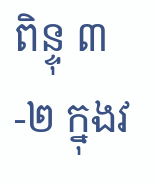ពិន្ទុ ៣-២ ក្នុងវ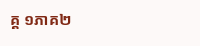គ្គ ១ភាគ២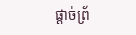ផ្ដាច់ព្រ័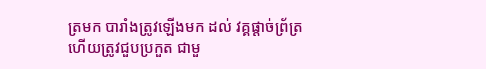ត្រមក បារាំងត្រូវឡើងមក ដល់ វគ្គផ្ដាច់ព្រ័ត្រ ហើយត្រូវជួបប្រកួត ជាមួ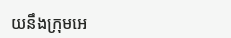យនឹងក្រុមអេ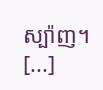ស្ប៉ាញ។ [...]